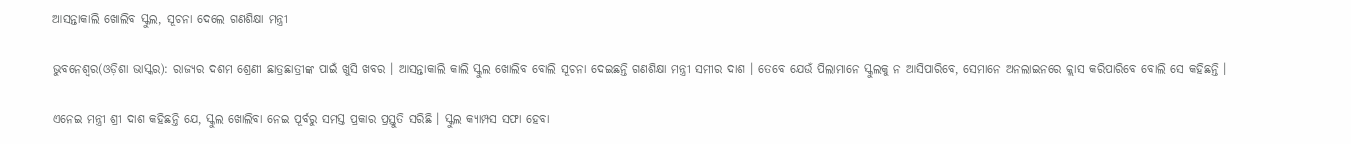ଆସନ୍ତାକାଲି ଖୋଲିବ ସ୍କୁଲ, ସୂଚନା ଦେଲେ ଗଣଶିକ୍ଷା ମନ୍ତ୍ରୀ

ଭୁବନେଶ୍ୱର(ଓଡ଼ିଶା ଭାସ୍କର): ରାଜ୍ୟର ଦଶମ ଶ୍ରେଣୀ ଛାତ୍ରଛାତ୍ରୀଙ୍କ ପାଇଁ ଖୁସି ଖବର । ଆସନ୍ତାକାଲି କାଲି ସ୍କୁଲ ଖୋଲିବ ବୋଲି ସୂଚନା ଦେଇଛନ୍ତି ଗଣଶିକ୍ଷା ମନ୍ତ୍ରୀ ସମୀର ଦାଶ । ତେବେ ଯେଉଁ ପିଲାମାନେ ସ୍କୁଲକୁ ନ ଆସିପାରିବେ, ସେମାନେ ଅନଲାଇନରେ କ୍ଲାସ କରିପାରିବେ ବୋଲି ସେ କହିଛନ୍ତି ।

ଏନେଇ ମନ୍ତ୍ରୀ ଶ୍ରୀ ଦାଶ କହିଛନ୍ତି ଯେ, ସ୍କୁଲ ଖୋଲିବା ନେଇ ପୂର୍ବରୁ ସମସ୍ତ ପ୍ରକାର ପ୍ରସ୍ତୁତି ସରିଛି । ସ୍କୁଲ କ୍ୟାମ୍ପସ ସଫା ହେବା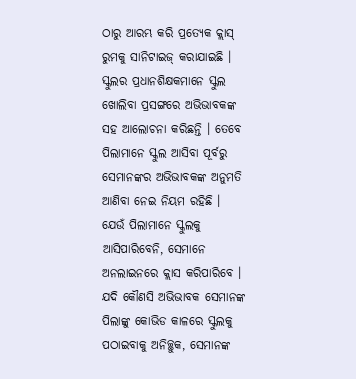ଠାରୁ ଆରମ୍ଭ କରି ପ୍ରତ୍ୟେକ କ୍ଲାସ୍ ରୁମକୁ ସାନିଟାଇଜ୍ କରାଯାଇଛି । ସ୍କୁଲର ପ୍ରଧାନଶିକ୍ଷକମାନେ ସ୍କୁଲ ଖୋଲିବା ପ୍ରସଙ୍ଗରେ ଅଭିଭାବକଙ୍କ ସହ ଆଲୋଚନା କରିଛନ୍ତି । ତେବେ ପିଲାମାନେ ସ୍କୁଲ ଆସିବା ପୂର୍ବରୁ ସେମାନଙ୍କର ଅଭିଭାବକଙ୍କ ଅନୁମତି ଆଣିବା ନେଇ ନିୟମ ରହିଛି । ଯେଉଁ ପିଲାମାନେ ସ୍କୁଲକୁ ଆସିପାରିବେନି, ସେମାନେ ଅନଲାଇନରେ କ୍ଲାସ କରିପାରିବେ । ଯଦି କୌଣସି ଅଭିଭାବକ ସେମାନଙ୍କ ପିଲାଙ୍କୁ କୋଭିଡ କାଳରେ ସ୍କୁଲକୁ ପଠାଇବାକୁ ଅନିଚ୍ଛୁକ, ସେମାନଙ୍କ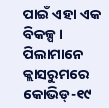ପାଇଁ ଏହା ଏକ ବିକଳ୍ପ । ପିଲାମାନେ କ୍ଲାସରୁମରେ କୋଭିଡ୍-୧୯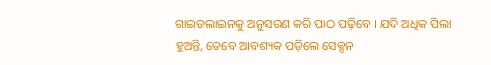ଗାଇଡଲାଇନକୁ ଅନୁସରଣ କରି ପାଠ ପଢ଼ିବେ । ଯଦି ଅଧିକ ପିଲା ହୁଅନ୍ତି, ତେବେ ଆବଶ୍ୟକ ପଡ଼ିଲେ ସେକ୍ସନ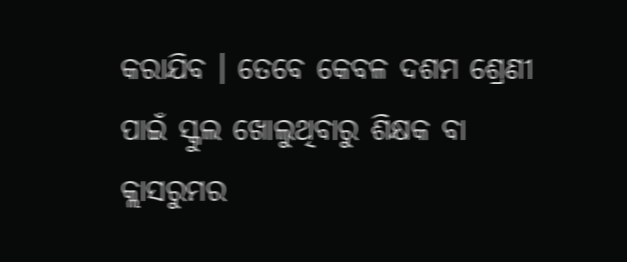କରାଯିବ । ତେବେ କେବଳ ଦଶମ ଶ୍ରେଣୀ ପାଇଁ ସ୍କୁଲ ଖୋଲୁଥିବାରୁ ଶିକ୍ଷକ ବା କ୍ଲାସରୁମର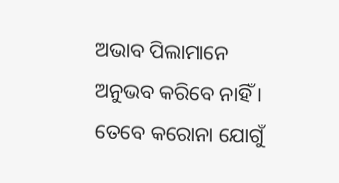ଅଭାବ ପିଲାମାନେ ଅନୁଭବ କରିବେ ନାହିଁ । ତେବେ କରୋନା ଯୋଗୁଁ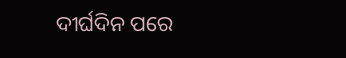ଦୀର୍ଘଦିନ ପରେ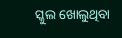ସ୍କୁଲ ଖୋଲୁଥିବା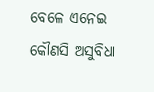ବେଳେ ଏନେଇ କୌଣସି ଅସୁବିଧା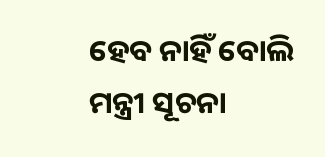ହେବ ନାହିଁ ବୋଲି ମନ୍ତ୍ରୀ ସୂଚନା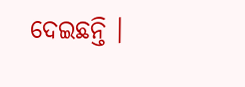ଦେଇଛନ୍ତି ।